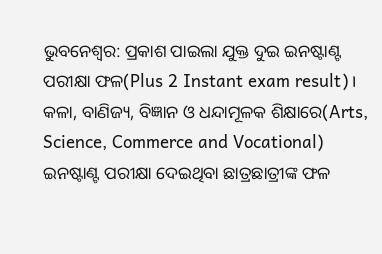ଭୁବନେଶ୍ବର: ପ୍ରକାଶ ପାଇଲା ଯୁକ୍ତ ଦୁଇ ଇନଷ୍ଟାଣ୍ଟ ପରୀକ୍ଷା ଫଳ(Plus 2 Instant exam result)। କଳା, ବାଣିଜ୍ୟ, ବିଜ୍ଞାନ ଓ ଧନ୍ଦାମୂଳକ ଶିକ୍ଷାରେ(Arts, Science, Commerce and Vocational) ଇନଷ୍ଟାଣ୍ଟ ପରୀକ୍ଷା ଦେଇଥିବା ଛାତ୍ରଛାତ୍ରୀଙ୍କ ଫଳ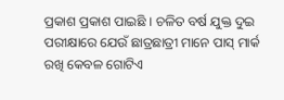ପ୍ରକାଶ ପ୍ରକାଶ ପାଇଛି । ଚଳିତ ବର୍ଷ ଯୁକ୍ତ ଦୁଇ ପରୀକ୍ଷାରେ ଯେଉଁ ଛାତ୍ରଛାତ୍ରୀ ମାନେ ପାସ୍ ମାର୍କ ରଖି କେବଳ ଗୋଟିଏ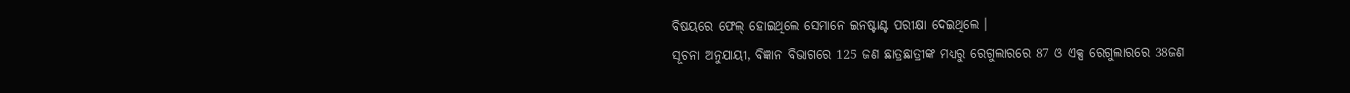ବିଷୟରେ ଫେଲ୍ ହୋଇଥିଲେ ସେମାନେ ଇନଷ୍ଟାଣ୍ଟ ପରୀକ୍ଷା ଦେଇଥିଲେ ।
ସୂଚନା ଅନୁଯାୟୀ, ବିଜ୍ଞାନ ବିଭାଗରେ 125 ଜଣ ଛାତ୍ରଛାତ୍ରୀଙ୍କ ମଧ୍ୟରୁ ରେଗୁଲାରରେ 87 ଓ ଏକ୍ସ ରେଗୁଲାରରେ 38ଜଣ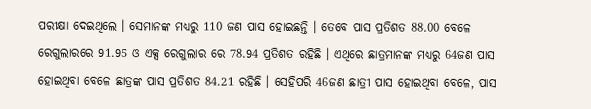ପରୀକ୍ଷା ଦେଇଥିଲେ । ସେମାନଙ୍କ ମଧ୍ୟରୁ 110 ଜଣ ପାସ ହୋଇଛନ୍ତି । ତେବେ ପାସ ପ୍ରତିଶତ 88.00 ବେଳେ ରେଗୁଲାରରେ 91.95 ଓ ଏକ୍ସ ରେଗୁଲାର ରେ 78.94 ପ୍ରତିଶତ ରହିଛି । ଏଥିରେ ଛାତ୍ରମାନଙ୍କ ମଧ୍ୟରୁ 64ଜଣ ପାସ ହୋଇଥିବା ବେଳେ ଛାତ୍ରଙ୍କ ପାସ ପ୍ରତିଶତ 84.21 ରହିଛି । ସେହିପରି 46ଜଣ ଛାତ୍ରୀ ପାସ ହୋଇଥିବା ବେଳେ, ପାସ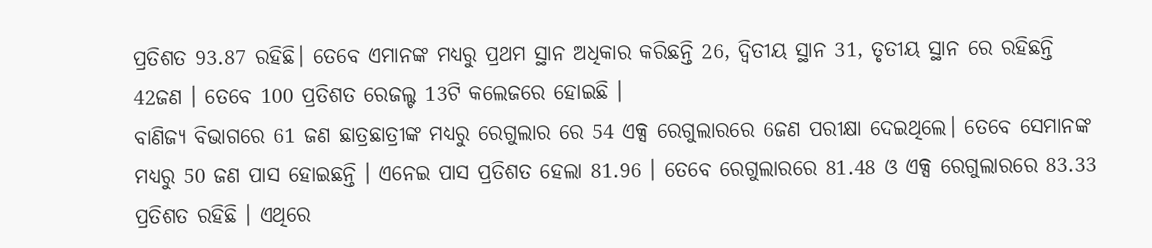ପ୍ରତିଶତ 93.87 ରହିଛି। ତେବେ ଏମାନଙ୍କ ମଧ୍ୟରୁ ପ୍ରଥମ ସ୍ଥାନ ଅଧିକାର କରିଛନ୍ତି 26, ଦ୍ବିତୀୟ ସ୍ଥାନ 31, ତୃତୀୟ ସ୍ଥାନ ରେ ରହିଛନ୍ତି 42ଜଣ । ତେବେ 100 ପ୍ରତିଶତ ରେଜଲ୍ଟ 13ଟି କଲେଜରେ ହୋଇଛି ।
ବାଣିଜ୍ୟ ବିଭାଗରେ 61 ଜଣ ଛାତ୍ରଛାତ୍ରୀଙ୍କ ମଧ୍ୟରୁ ରେଗୁଲାର ରେ 54 ଏକ୍ସ ରେଗୁଲାରରେ 6ଜଣ ପରୀକ୍ଷା ଦେଇଥିଲେ। ତେବେ ସେମାନଙ୍କ ମଧ୍ୟରୁ 50 ଜଣ ପାସ ହୋଇଛନ୍ତି । ଏନେଇ ପାସ ପ୍ରତିଶତ ହେଲା 81.96 । ତେବେ ରେଗୁଲାରରେ 81.48 ଓ ଏକ୍ସ ରେଗୁଲାରରେ 83.33 ପ୍ରତିଶତ ରହିଛି । ଏଥିରେ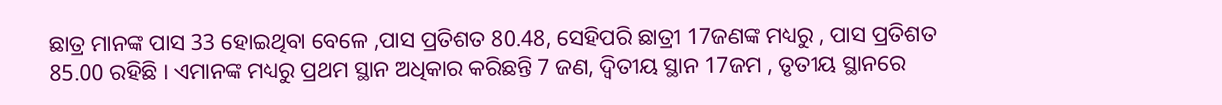ଛାତ୍ର ମାନଙ୍କ ପାସ 33 ହୋଇଥିବା ବେଳେ ,ପାସ ପ୍ରତିଶତ 80.48, ସେହିପରି ଛାତ୍ରୀ 17ଜଣଙ୍କ ମଧ୍ୟରୁ , ପାସ ପ୍ରତିଶତ 85.00 ରହିଛି । ଏମାନଙ୍କ ମଧ୍ୟରୁ ପ୍ରଥମ ସ୍ଥାନ ଅଧିକାର କରିଛନ୍ତି 7 ଜଣ, ଦ୍ବିତୀୟ ସ୍ଥାନ 17ଜମ , ତୃତୀୟ ସ୍ଥାନରେ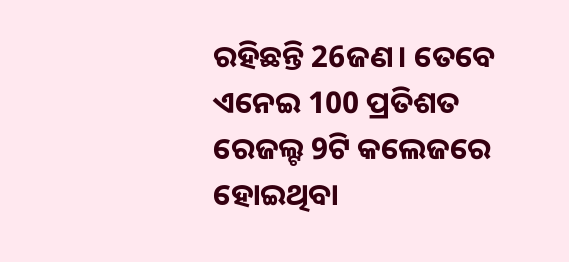ରହିଛନ୍ତି 26ଜଣ। ତେବେ ଏନେଇ 100 ପ୍ରତିଶତ ରେଜଲ୍ଟ 9ଟି କଲେଜରେ ହୋଇଥିବା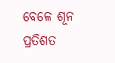ବେଳେ ଶୂନ ପ୍ରତିଶତ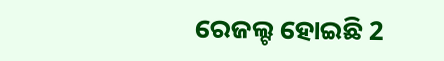ରେଜଲ୍ଟ ହୋଇଛି 2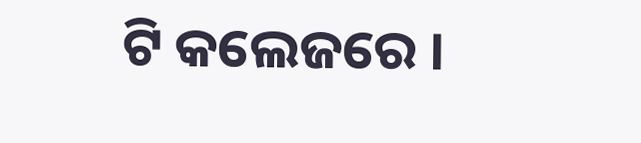ଟି କଲେଜରେ ।